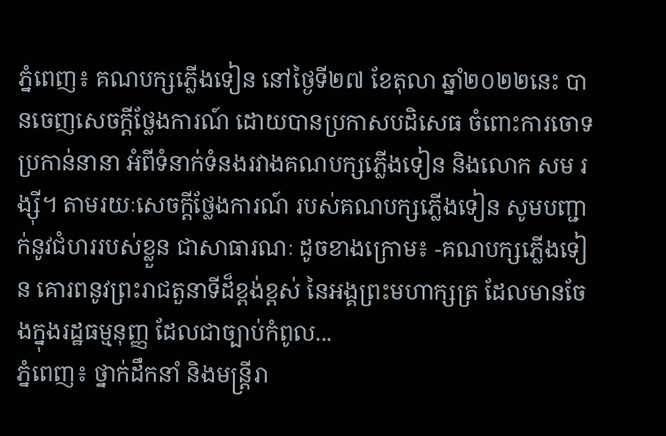ភ្នំពេញ៖ គណបក្សភ្លើងទៀន នៅថ្ងៃទី២៧ ខែតុលា ឆ្នាំ២០២២នេះ បានចេញសេចក្ដីថ្លែងការណ៍ ដោយបានប្រកាសបដិសេធ ចំពោះការចោទប្រកាន់នានា អំពីទំនាក់ទំនងរវាងគណបក្សភ្លើងទៀន និងលោក សម រង្ស៊ី។ តាមរយៈសេចក្ដីថ្លែងការណ៍ របស់គណបក្សភ្លើងទៀន សូមបញ្ជាក់នូវជំហររបស់ខ្លួន ជាសាធារណៈ ដូចខាងក្រោម៖ -គណបក្សភ្លើងទៀន គោរពនូវព្រះរាជតួនាទីដ៏ខ្ពង់ខ្ពស់ នៃអង្គព្រះមហាក្សត្រ ដែលមានចែងក្នុងរដ្ឋធម្មនុញ្ញ ដែលជាច្បាប់កំពូល...
ភ្នំពេញ៖ ថ្នាក់ដឹកនាំ និងមន្ត្រីរា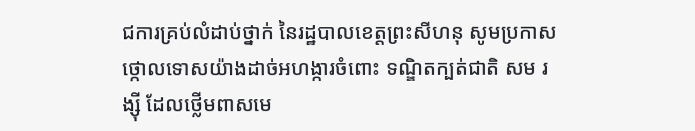ជការគ្រប់លំដាប់ថ្នាក់ នៃរដ្ឋបាលខេត្តព្រះសីហនុ សូមប្រកាស ថ្កោលទោសយ៉ាងដាច់អហង្ការចំពោះ ទណ្ឌិតក្បត់ជាតិ សម រង្ស៊ី ដែលថ្លើមពាសមេ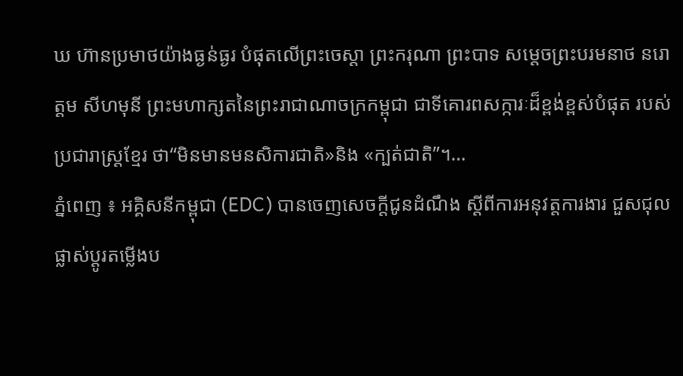ឃ ហ៊ានប្រមាថយ៉ាងធ្ងន់ធ្ងរ បំផុតលើព្រះចេស្តា ព្រះករុណា ព្រះបាទ សម្តេចព្រះបរមនាថ នរោត្តម សីហមុនី ព្រះមហាក្សតនៃព្រះរាជាណាចក្រកម្ពុជា ជាទីគោរពសក្ការៈដ៏ខ្ពង់ខ្ពស់បំផុត របស់ប្រជារាស្ត្រខ្មែរ ថា“មិនមានមនសិការជាតិ»និង «ក្បត់ជាតិ”។...
ភ្នំពេញ ៖ អគ្គិសនីកម្ពុជា (EDC) បានចេញសេចក្តីជូនដំណឹង ស្តីពីការអនុវត្តការងារ ជួសជុល ផ្លាស់ប្តូរតម្លើងប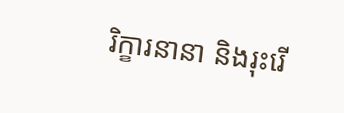រិក្ខារនានា និងរុះរើ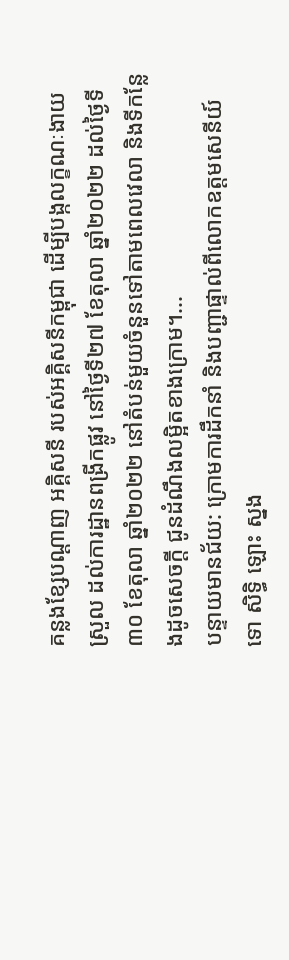គន្លងខ្សែបណ្តាញ អគ្គិសនី របស់អគ្គិសនីកម្ពុជា ដើម្បីបង្កលក្ខណៈងាយស្រួល ដល់ការដ្ឋានពង្រីកផ្លូវ នៅថ្ងៃទី២៧ ខែតុលា ឆ្នាំ២០២២ ដល់ថ្ងៃទី៣០ ខែតុលា ឆ្នាំ២០២២ នៅតំបន់មួយចំនួនទៅតាមពេលវេលា និងទីកន្លែងដូចសេចក្តី ជូនដំណឹងលម្អិតខាងក្រោម។...
បន្ទាយមានជ័យ: ក្រោមការដឹកនាំ និងបញ្ជាផ្ទាល់ពីលោកឧត្តមសេនីយ៍ទោ សិទ្ធិ ឡោះ ស្នង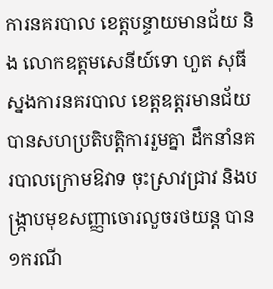ការនគរបាល ខេត្តបន្ទាយមានជ័យ និង លោកឧត្តមសេនីយ៍ទោ ហួត សុធី ស្នងការនគរបាល ខេត្តឧត្តរមានជ័យ បានសហប្រតិបត្តិការរួមគ្នា ដឹកនាំនគរបាលក្រោមឱវាទ ចុះស្រាវជ្រាវ និងបង្ក្រាបមុខសញ្ញាចោរលួចរថយន្ត បាន១ករណី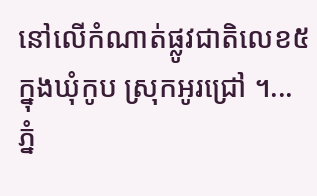នៅលើកំណាត់ផ្លូវជាតិលេខ៥ ក្នុងឃុំកូប ស្រុកអូរជ្រៅ ។...
ភ្នំ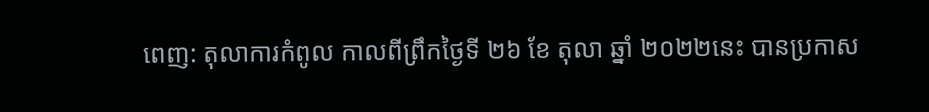ពេញ: តុលាការកំពូល កាលពីព្រឹកថ្ងៃទី ២៦ ខែ តុលា ឆ្នាំ ២០២២នេះ បានប្រកាស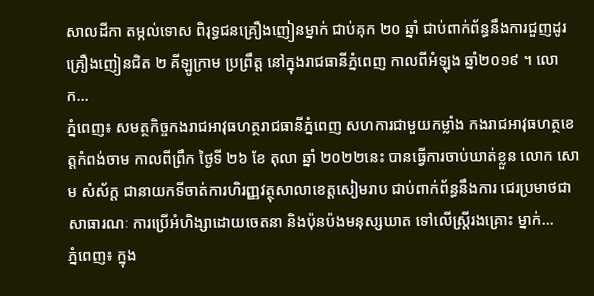សាលដីកា តម្កល់ទោស ពិរុទ្ធជនគ្រឿងញៀនម្នាក់ ជាប់គុក ២០ ឆ្នាំ ជាប់ពាក់ព័ន្ធនឹងការជួញដូរគ្រឿងញៀនជិត ២ គីឡូក្រាម ប្រព្រឹត្ត នៅក្នុងរាជធានីភ្នំពេញ កាលពីអំឡុង ឆ្នាំ២០១៩ ។ លោក...
ភ្នំពេញ៖ សមត្ថកិច្ចកងរាជអាវុធហត្ថរាជធានីភ្នំពេញ សហការជាមួយកម្លាំង កងរាជអាវុធហត្ថខេត្តកំពង់ចាម កាលពីព្រឹក ថ្ងៃទី ២៦ ខែ តុលា ឆ្នាំ ២០២២នេះ បានធ្វើការចាប់ឃាត់ខ្លួន លោក សោម សំស័ក្ត ជានាយកទីចាត់ការហិរញ្ញវត្ថុសាលាខេត្តសៀមរាប ជាប់ពាក់ព័ន្ធនឹងការ ជេរប្រមាថជាសាធារណៈ ការប្រើអំហិង្សាដោយចេតនា និងប៉ុនប៉ងមនុស្សឃាត ទៅលើស្ត្រីរងគ្រោះ ម្នាក់...
ភ្នំពេញ៖ ក្នុង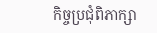កិច្ចប្រជុំពិភាក្សា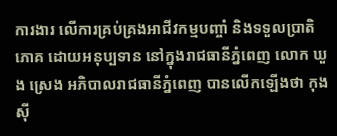ការងារ លើការគ្រប់គ្រងអាជីវកម្មបញ្ចាំ និងទទួលប្រាតិភោគ ដោយអនុប្បទាន នៅក្នុងរាជធានីភ្នំពេញ លោក ឃួង ស្រេង អភិបាលរាជធានីភ្នំពេញ បានលើកឡើងថា កុងស៊ី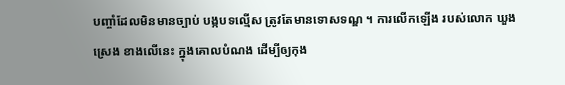បញ្ចាំដែលមិនមានច្បាប់ បង្កបទល្មើស ត្រូវតែមានទោសទណ្ឌ ។ ការលើកឡើង របស់លោក ឃួង ស្រេង ខាងលើនេះ ក្នុងគោលបំណង ដើម្បីឲ្យកុង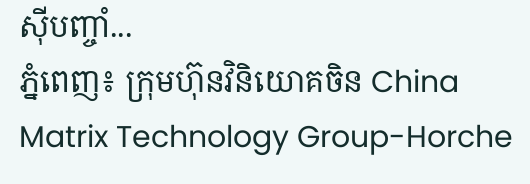ស៊ីបញ្ចាំ...
ភ្នំពេញ៖ ក្រុមហ៊ុនវិនិយោគចិន China Matrix Technology Group-Horche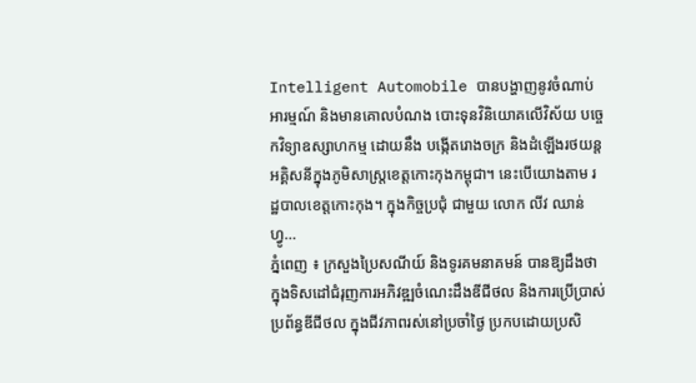Intelligent Automobile បានបង្ហាញនូវចំណាប់អារម្មណ៍ និងមានគោលបំណង បោះទុនវិនិយោគលើវិស័យ បច្ចេកវិទ្យាឧស្សាហកម្ម ដោយនឹង បង្កើតរោងចក្រ និងដំឡើងរថយន្តអគ្គិសនីក្នុងភូមិសាស្ត្រខេត្តកោះកុងកម្ពុជា។ នេះបើយោងតាម រដ្ឋបាលខេត្តកោះកុង។ ក្នុងកិច្ចប្រជុំ ជាមួយ លោក លីវ ឈាន់ហ្វូ...
ភ្នំពេញ ៖ ក្រសួងប្រៃសណីយ៍ និងទូរគមនាគមន៍ បានឱ្យដឹងថា ក្នុងទិសដៅជំរុញការអភិវឌ្ឍចំណេះដឹងឌីជីថល និងការប្រើប្រាស់ប្រព័ន្ធឌីជីថល ក្នុងជីវភាពរស់នៅប្រចាំថ្ងៃ ប្រកបដោយប្រសិ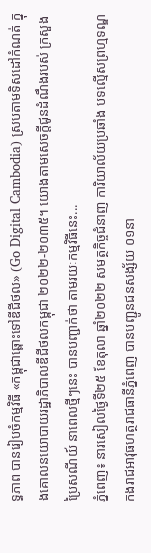ទ្ធភាព បានរៀបចំកម្មវិធី «កម្ពុជាឆ្ពោះទៅឌីជីថល» (Go Digital Cambodia) ស្របតាមទិសដៅកំណត់ ក្នុងគោលនយោបាយរដ្ឋាភិបាលឌីជីថលកម្ពុជា ២០២២-២០៣៥។ យោងតាមសេចក្ដីជូនដំណឹងរបស់ ក្រសួងប្រៃសណីយ៍ នាពេលថ្មីៗនេះ បានបញ្ជាក់ថា តាមរយៈកម្មវិធីនេះ...
ភ្នំពេញ៖ នារសៀលថ្ងៃទី២៥ ខែតុលា ឆ្នាំ២០២២ សមត្ថកិច្ចជំនាញ ការិយាល័យប្រឆាំង បទល្មើសព្រហ្មទណ្ឌ កងរាជអាវុធហត្ថរាជធានីភ្នំពេញ បានបញ្ជូនជនសង្ស័យ ០១នា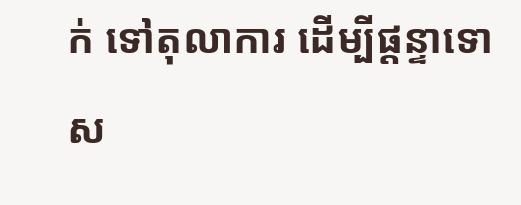ក់ ទៅតុលាការ ដើម្បីផ្តន្ទាទោស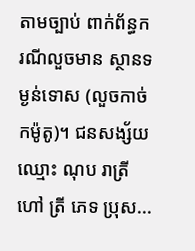តាមច្បាប់ ពាក់ព័ន្ធករណីលួចមាន ស្ថានទម្ងន់ទោស (លួចកាច់កម៉ូតូ)។ ជនសង្ស័យឈ្មោះ ណុប រាត្រី ហៅ ត្រី ភេទ ប្រុស...